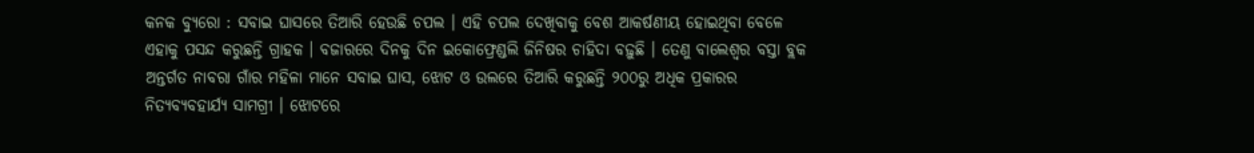କନକ ବ୍ୟୁରୋ : ସବାଇ ଘାସରେ ତିଆରି ହେଉଛି ଚପଲ । ଏହି ଚପଲ ଦେଖିବାକୁ ବେଶ ଆକର୍ଷଣୀୟ ହୋଇଥିବା ବେଳେ ଏହାକୁ ପସନ୍ଦ କରୁଛନ୍ତି ଗ୍ରାହକ । ବଜାରରେ ଦିନକୁ ଦିନ ଇକୋଫ୍ରେଣ୍ଡଲି ଜିନିଷର ଚାହିଦା ବଢ଼ୁଛି । ତେଣୁ ବାଲେଶ୍ୱର ବସ୍ତା ବ୍ଲକ ଅନ୍ତର୍ଗତ ନାବରା ଗାଁର ମହିଳା ମାନେ ସବାଇ ଘାସ, ଝୋଟ ଓ ଉଲରେ ତିଆରି କରୁଛନ୍ତି ୨୦୦ରୁ ଅଧିକ ପ୍ରକାରର ନିତ୍ୟବ୍ୟବହାର୍ଯ୍ୟ ସାମଗ୍ରୀ । ଝୋଟରେ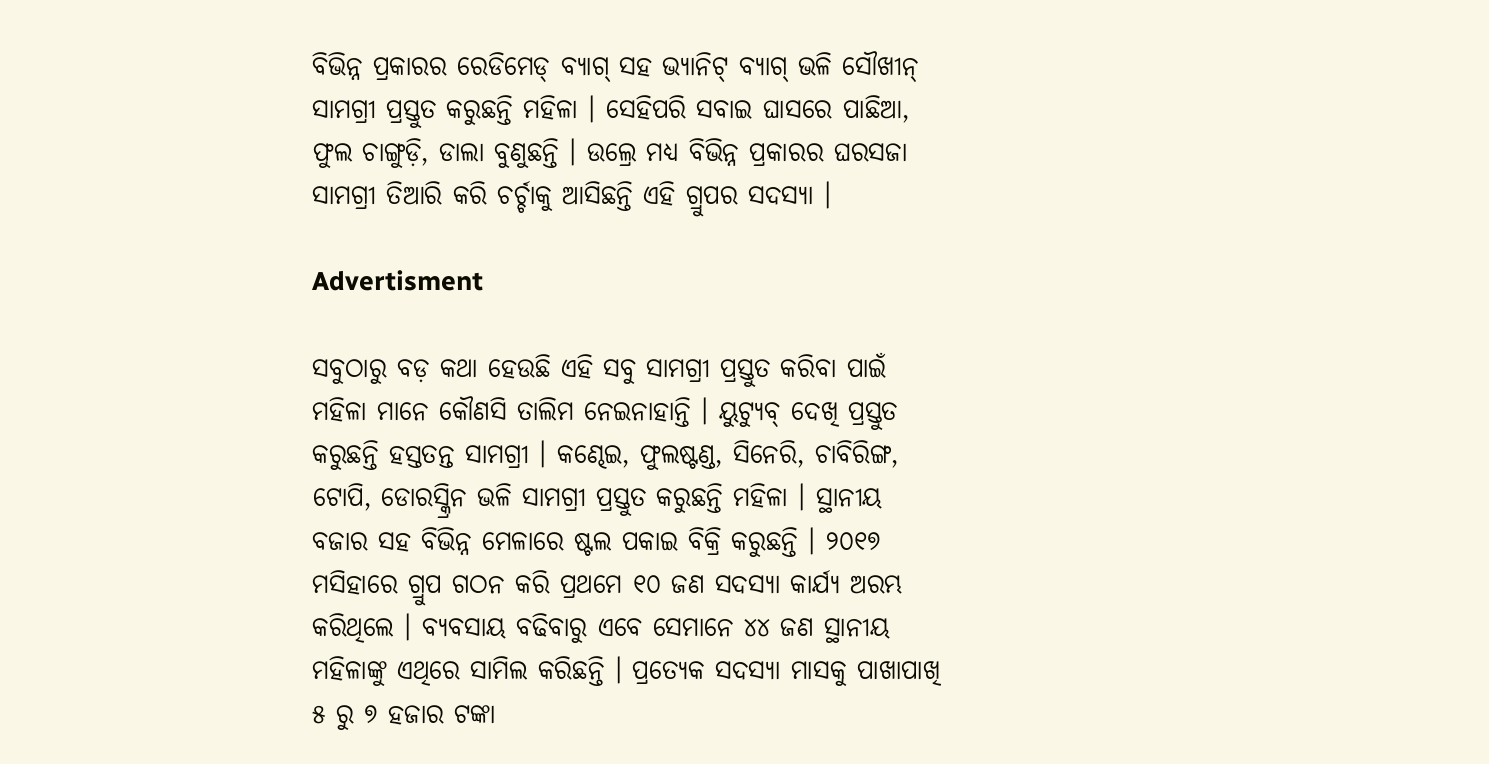ବିଭିନ୍ନ ପ୍ରକାରର ରେଡିମେଡ୍ ବ୍ୟାଗ୍ ସହ ଭ୍ୟାନିଟ୍ ବ୍ୟାଗ୍ ଭଳି ସୌଖୀନ୍ ସାମଗ୍ରୀ ପ୍ରସ୍ତୁତ କରୁଛନ୍ତି ମହିଳା । ସେହିପରି ସବାଇ ଘାସରେ ପାଛିଆ, ଫୁଲ ଚାଙ୍ଗୁଡ଼ି, ଡାଲା ବୁଣୁଛନ୍ତି । ଉଲ୍ରେ ମଧ୍ୟ ବିଭିନ୍ନ ପ୍ରକାରର ଘରସଜା ସାମଗ୍ରୀ ତିଆରି କରି ଚର୍ଚ୍ଚାକୁ ଆସିଛନ୍ତି ଏହି ଗ୍ରୁପର ସଦସ୍ୟା ।

Advertisment

ସବୁଠାରୁ ବଡ଼ କଥା ହେଉଛି ଏହି ସବୁ ସାମଗ୍ରୀ ପ୍ରସ୍ତୁତ କରିବା ପାଇଁ ମହିଳା ମାନେ କୌଣସି ତାଲିମ ନେଇନାହାନ୍ତି । ୟୁଟ୍ୟୁବ୍ ଦେଖି ପ୍ରସ୍ତୁତ କରୁଛନ୍ତି ହସ୍ତତନ୍ତ ସାମଗ୍ରୀ । କଣ୍ଢେଇ, ଫୁଲଷ୍ଟଣ୍ଡ, ସିନେରି, ଚାବିରିଙ୍ଗ, ଟୋପି, ଡୋରସ୍କ୍ରିନ ଭଳି ସାମଗ୍ରୀ ପ୍ରସ୍ତୁତ କରୁଛନ୍ତି ମହିଳା । ସ୍ଥାନୀୟ ବଜାର ସହ ବିଭିନ୍ନ ମେଳାରେ ଷ୍ଟଲ ପକାଇ ବିକ୍ରି କରୁଛନ୍ତି । ୨୦୧୭ ମସିହାରେ ଗ୍ରୁପ ଗଠନ କରି ପ୍ରଥମେ ୧୦ ଜଣ ସଦସ୍ୟା କାର୍ଯ୍ୟ ଅରମ୍ଭ କରିଥିଲେ । ବ୍ୟବସାୟ ବଢିବାରୁ ଏବେ ସେମାନେ ୪୪ ଜଣ ସ୍ଥାନୀୟ ମହିଳାଙ୍କୁ ଏଥିରେ ସାମିଲ କରିଛନ୍ତି । ପ୍ରତ୍ୟେକ ସଦସ୍ୟା ମାସକୁ ପାଖାପାଖି ୫ ରୁ ୭ ହଜାର ଟଙ୍କା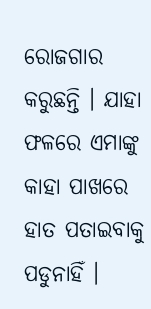ରୋଜଗାର କରୁଛନ୍ତି । ଯାହା ଫଳରେ ଏମାଙ୍କୁ କାହା ପାଖରେ ହାତ ପତାଇବାକୁ ପଡୁନାହିଁ ।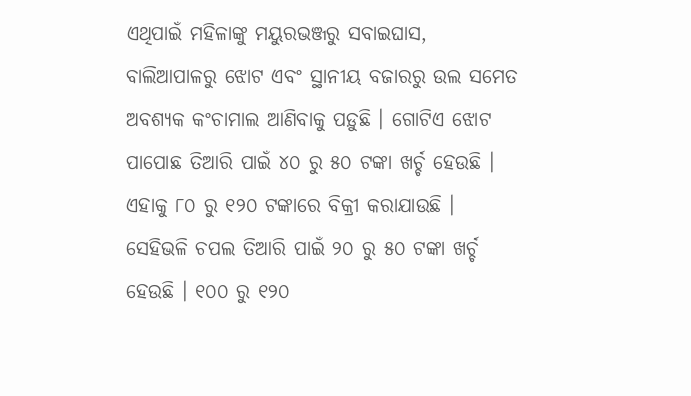ଏଥିପାଇଁ ମହିଳାଙ୍କୁ ମୟୁରଭଞ୍ଜରୁ ସବାଇଘାସ, ବାଲିଆପାଳରୁ ଝୋଟ ଏବଂ ସ୍ଥାନୀୟ ବଜାରରୁ ଉଲ ସମେତ ଅବଶ୍ୟକ କଂଚାମାଲ ଆଣିବାକୁ ପଡ଼ୁଛି । ଗୋଟିଏ ଝୋଟ ପାପୋଛ ତିଆରି ପାଇଁ ୪୦ ରୁ ୫୦ ଟଙ୍କା ଖର୍ଚ୍ଚ ହେଉଛି । ଏହାକୁ ୮୦ ରୁ ୧୨୦ ଟଙ୍କାରେ ବିକ୍ରୀ କରାଯାଉଛି । ସେହିଭଳି ଚପଲ ତିଆରି ପାଇଁ ୨୦ ରୁ ୫୦ ଟଙ୍କା ଖର୍ଚ୍ଚ ହେଉଛି । ୧୦୦ ରୁ ୧୨୦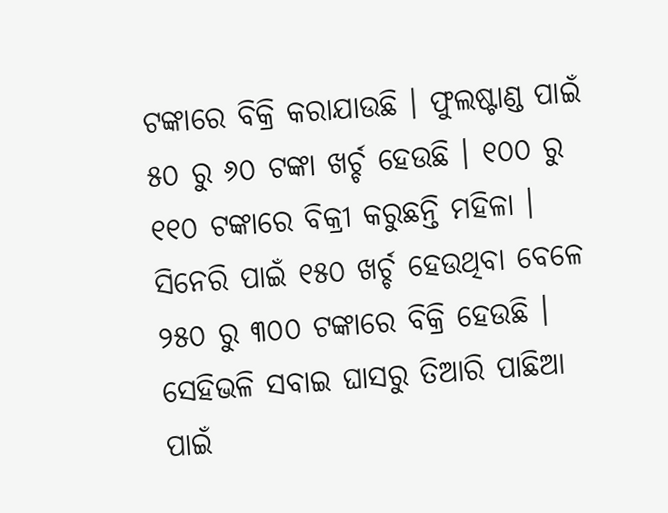ଟଙ୍କାରେ ବିକ୍ରି କରାଯାଉଛି । ଫୁଲଷ୍ଟାଣ୍ଡ ପାଇଁ ୫୦ ରୁ ୬୦ ଟଙ୍କା ଖର୍ଚ୍ଚ ହେଉଛି । ୧୦୦ ରୁ ୧୧୦ ଟଙ୍କାରେ ବିକ୍ରୀ କରୁଛନ୍ତି ମହିଳା । ସିନେରି ପାଇଁ ୧୫୦ ଖର୍ଚ୍ଚ ହେଉଥିବା ବେଳେ ୨୫୦ ରୁ ୩୦୦ ଟଙ୍କାରେ ବିକ୍ରି ହେଉଛି । ସେହିଭଳି ସବାଇ ଘାସରୁ ତିଆରି ପାଛିଆ ପାଇଁ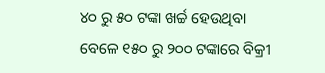୪୦ ରୁ ୫୦ ଟଙ୍କା ଖର୍ଚ୍ଚ ହେଉଥିବା ବେଳେ ୧୫୦ ରୁ ୨୦୦ ଟଙ୍କାରେ ବିକ୍ରୀ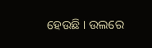ହେଉଛି । ଉଲରେ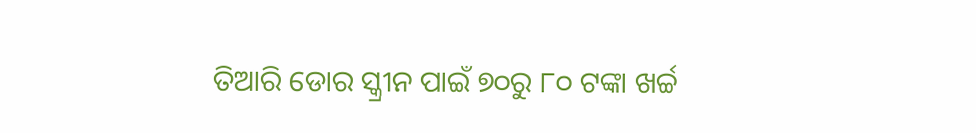ତିଆରି ଡୋର ସ୍କ୍ରୀନ ପାଇଁ ୭୦ରୁ ୮୦ ଟଙ୍କା ଖର୍ଚ୍ଚ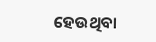ହେଉଥିବା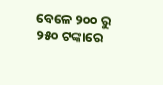ବେଳେ ୨୦୦ ରୁ ୨୫୦ ଟଙ୍କାରେ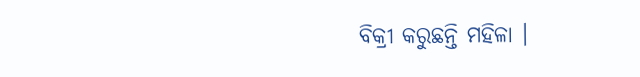ବିକ୍ରୀ କରୁଛନ୍ତି ମହିଳା ।